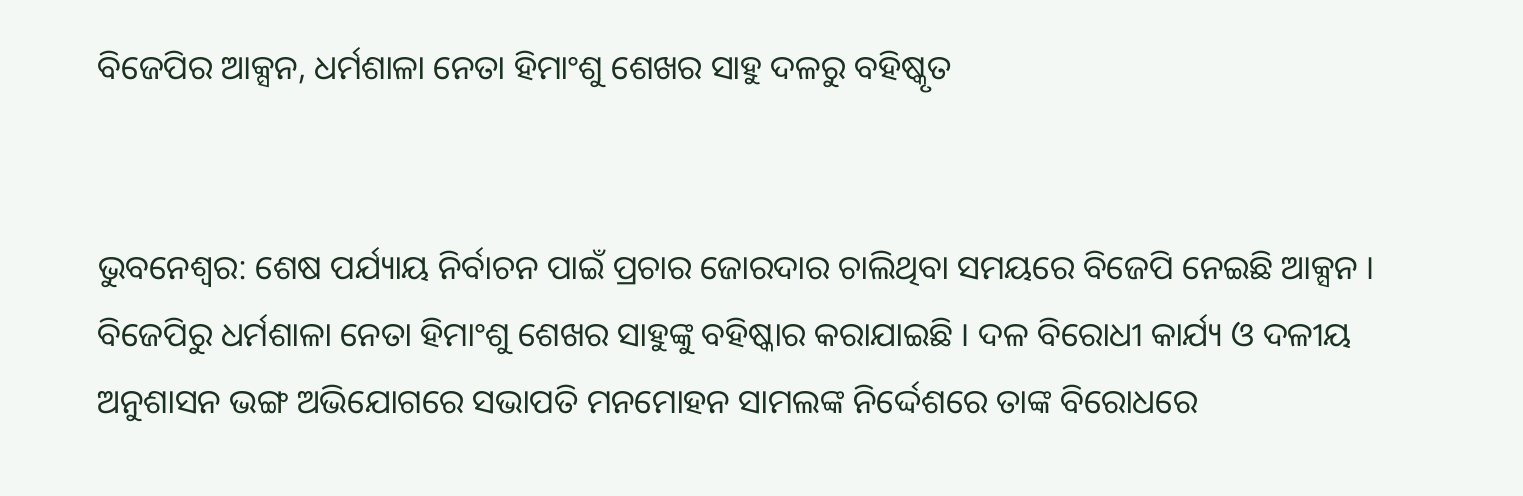ବିଜେପିର ଆକ୍ସନ, ଧର୍ମଶାଳା ନେତା ହିମାଂଶୁ ଶେଖର ସାହୁ ଦଳରୁ ବହିଷ୍କୃତ


ଭୁବନେଶ୍ୱର: ଶେଷ ପର୍ଯ୍ୟାୟ ନିର୍ବାଚନ ପାଇଁ ପ୍ରଚାର ଜୋରଦାର ଚାଲିଥିବା ସମୟରେ ବିଜେପି ନେଇଛି ଆକ୍ସନ । ବିଜେପିରୁ ଧର୍ମଶାଳା ନେତା ହିମାଂଶୁ ଶେଖର ସାହୁଙ୍କୁ ବହିଷ୍କାର କରାଯାଇଛି । ଦଳ ବିରୋଧୀ କାର୍ଯ୍ୟ ଓ ଦଳୀୟ ଅନୁଶାସନ ଭଙ୍ଗ ଅଭିଯୋଗରେ ସଭାପତି ମନମୋହନ ସାମଲଙ୍କ ନିର୍ଦ୍ଦେଶରେ ତାଙ୍କ ବିରୋଧରେ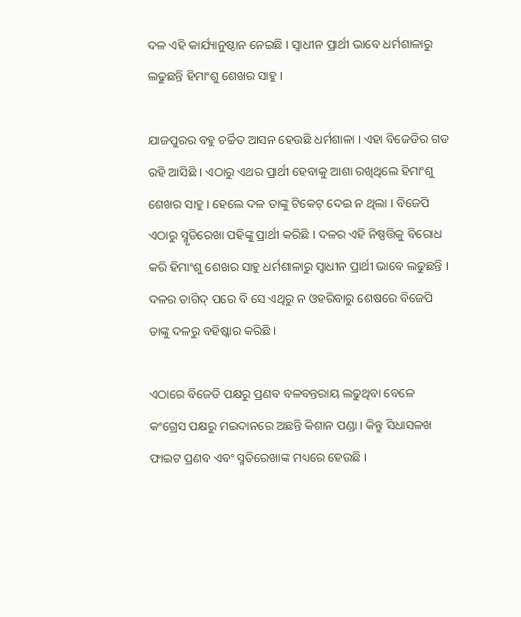ଦଳ ଏହି କାର୍ଯ୍ୟାନୁଷ୍ଠାନ ନେଇଛି । ସ୍ୱାଧୀନ ପ୍ରାର୍ଥୀ ଭାବେ ଧର୍ମଶାଳାରୁ ଲଢୁଛନ୍ତି ହିମାଂଶୁ ଶେଖର ସାହୁ ।

ଯାଜପୁରର ବହୁ ଚର୍ଚ୍ଚିତ ଆସନ ହେଉଛି ଧର୍ମଶାଳା । ଏହା ବିଜେଡିର ଗଡ ରହି ଆସିଛି । ଏଠାରୁ ଏଥର ପ୍ରାର୍ଥୀ ହେବାକୁ ଆଶା ରଖିଥିଲେ ହିମାଂଶୁ ଶେଖର ସାହୁ । ହେଲେ ଦଳ ତାଙ୍କୁ ଟିକେଟ୍ ଦେଇ ନ ଥିଲା । ବିଜେପି ଏଠାରୁ ସ୍ମୃତିରେଖା ପହିଙ୍କୁ ପ୍ରାର୍ଥୀ କରିଛି । ଦଳର ଏହି ନିଷ୍ପତ୍ତିକୁ ବିରୋଧ କରି ହିମାଂଶୁ ଶେଖର ସାହୁ ଧର୍ମଶାଳାରୁ ସ୍ୱାଧୀନ ପ୍ରାର୍ଥୀ ଭାବେ ଲଢୁଛନ୍ତି । ଦଳର ତାଗିଦ୍ ପରେ ବି ସେ ଏଥିରୁ ନ ଓହରିବାରୁ ଶେଷରେ ବିଜେପି ତାଙ୍କୁ ଦଳରୁ ବହିଷ୍କାର କରିଛି ।

ଏଠାରେ ବିଜେଡି ପକ୍ଷରୁ ପ୍ରଣବ ବଳବନ୍ତରାୟ ଲଢୁଥିବା ବେଳେ କଂଗ୍ରେସ ପକ୍ଷରୁ ମଇଦାନରେ ଅଛନ୍ତି କିଶାନ ପଣ୍ଡା । କିନ୍ତୁ ସିଧାସଳଖ ଫାଇଟ ପ୍ରଣବ ଏବଂ ସ୍ମତିରେଖାଙ୍କ ମଧ୍ୟରେ ହେଉଛି ।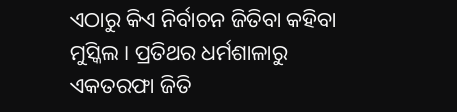ଏଠାରୁ କିଏ ନିର୍ବାଚନ ଜିତିବା କହିବା ମୁସ୍କିଲ । ପ୍ରତିଥର ଧର୍ମଶାଳାରୁ ଏକତରଫା ଜିତି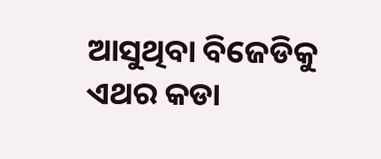ଆସୁଥିବା ବିଜେଡିକୁ ଏଥର କଡା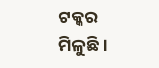ଟକ୍କର ମିଳୁଛି ।